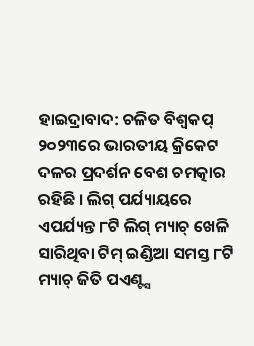ହାଇଦ୍ରାବାଦ: ଚଳିତ ବିଶ୍ବକପ୍ ୨୦୨୩ରେ ଭାରତୀୟ କ୍ରିକେଟ ଦଳର ପ୍ରଦର୍ଶନ ବେଶ ଚମତ୍କାର ରହିଛି । ଲିଗ୍ ପର୍ଯ୍ୟାୟରେ ଏପର୍ଯ୍ୟନ୍ତ ୮ଟି ଲିଗ୍ ମ୍ୟାଚ୍ ଖେଳି ସାରିଥିବା ଟିମ୍ ଇଣ୍ଡିଆ ସମସ୍ତ ୮ଟି ମ୍ୟାଚ୍ ଜିତି ପଏଣ୍ଟ୍ସ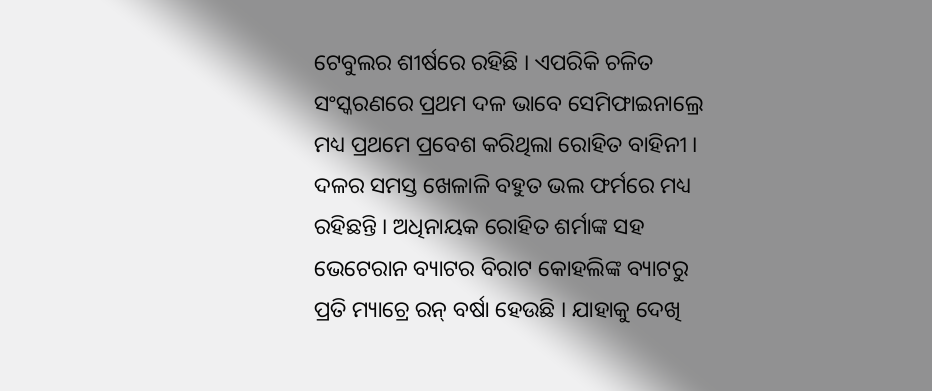ଟେବୁଲର ଶୀର୍ଷରେ ରହିଛି । ଏପରିକି ଚଳିତ ସଂସ୍କରଣରେ ପ୍ରଥମ ଦଳ ଭାବେ ସେମିଫାଇନାଲ୍ରେ ମଧ୍ୟ ପ୍ରଥମେ ପ୍ରବେଶ କରିଥିଲା ରୋହିତ ବାହିନୀ । ଦଳର ସମସ୍ତ ଖେଳାଳି ବହୁତ ଭଲ ଫର୍ମରେ ମଧ୍ୟ ରହିଛନ୍ତି । ଅଧିନାୟକ ରୋହିତ ଶର୍ମାଙ୍କ ସହ ଭେଟେରାନ ବ୍ୟାଟର ବିରାଟ କୋହଲିଙ୍କ ବ୍ୟାଟରୁ ପ୍ରତି ମ୍ୟାଚ୍ରେ ରନ୍ ବର୍ଷା ହେଉଛି । ଯାହାକୁ ଦେଖି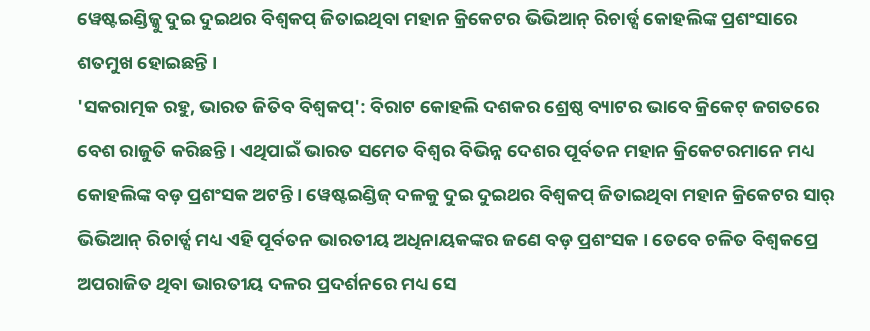ୱେଷ୍ଟଇଣ୍ଡିଜ୍କୁ ଦୁଇ ଦୁଇଥର ବିଶ୍ବକପ୍ ଜିତାଇଥିବା ମହାନ କ୍ରିକେଟର ଭିଭିଆନ୍ ରିଚାର୍ଡ୍ସ କୋହଲିଙ୍କ ପ୍ରଶଂସାରେ ଶତମୁଖ ହୋଇଛନ୍ତି ।
'ସକରାତ୍ମକ ରହୁ, ଭାରତ ଜିତିବ ବିଶ୍ବକପ୍': ବିରାଟ କୋହଲି ଦଶକର ଶ୍ରେଷ୍ଠ ବ୍ୟାଟର ଭାବେ କ୍ରିକେଟ୍ ଜଗତରେ ବେଶ ରାଜୁତି କରିଛନ୍ତି । ଏଥିପାଇଁ ଭାରତ ସମେତ ବିଶ୍ବର ବିଭିନ୍ନ ଦେଶର ପୂର୍ବତନ ମହାନ କ୍ରିକେଟରମାନେ ମଧ୍ୟ କୋହଲିଙ୍କ ବଡ଼ ପ୍ରଶଂସକ ଅଟନ୍ତି । ୱେଷ୍ଟଇଣ୍ଡିଜ୍ ଦଳକୁ ଦୁଇ ଦୁଇଥର ବିଶ୍ବକପ୍ ଜିତାଇଥିବା ମହାନ କ୍ରିକେଟର ସାର୍ ଭିଭିଆନ୍ ରିଚାର୍ଡ୍ସ ମଧ୍ୟ ଏହି ପୂର୍ବତନ ଭାରତୀୟ ଅଧିନାୟକଙ୍କର ଜଣେ ବଡ଼ ପ୍ରଶଂସକ । ତେବେ ଚଳିତ ବିଶ୍ବକପ୍ରେ ଅପରାଜିତ ଥିବା ଭାରତୀୟ ଦଳର ପ୍ରଦର୍ଶନରେ ମଧ୍ୟ ସେ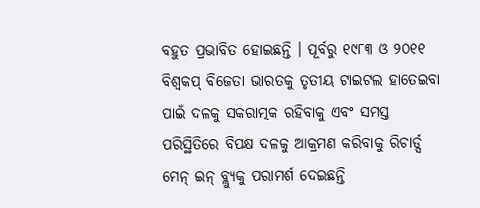ବହୁତ ପ୍ରଭାବିତ ହୋଇଛନ୍ତି । ପୂର୍ବରୁ ୧୯୮୩ ଓ ୨୦୧୧ ବିଶ୍ବକପ୍ ବିଜେତା ଭାରତକୁ ତୃତୀୟ ଟାଇଟଲ ହାତେଇବା ପାଇଁ ଦଳକୁ ସକରାତ୍ମକ ରହିବାକୁ ଏବଂ ସମସ୍ତ ପରିସ୍ଥିତିରେ ବିପକ୍ଷ ଦଳକୁ ଆକ୍ରମଣ କରିବାକୁ ରିଚାର୍ଡ୍ସ ମେନ୍ ଇନ୍ ବ୍ଲ୍ୟୁକୁ ପରାମର୍ଶ ଦେଇଛନ୍ତି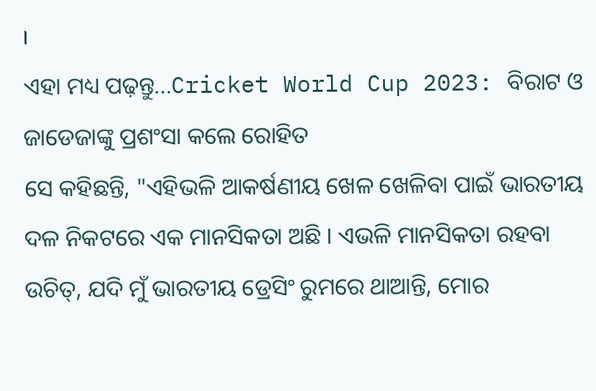।
ଏହା ମଧ୍ୟ ପଢ଼ନ୍ତୁ...Cricket World Cup 2023: ବିରାଟ ଓ ଜାଡେଜାଙ୍କୁ ପ୍ରଶଂସା କଲେ ରୋହିତ
ସେ କହିଛନ୍ତି, "ଏହିଭଳି ଆକର୍ଷଣୀୟ ଖେଳ ଖେଳିବା ପାଇଁ ଭାରତୀୟ ଦଳ ନିକଟରେ ଏକ ମାନସିକତା ଅଛି । ଏଭଳି ମାନସିକତା ରହବା ଉଚିତ୍, ଯଦି ମୁଁ ଭାରତୀୟ ଡ୍ରେସିଂ ରୁମରେ ଥାଆନ୍ତି, ମୋର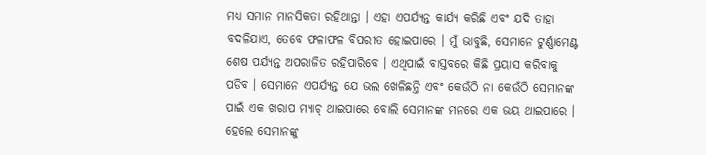ମଧ୍ୟ ସମାନ ମାନସିକତା ରହିଥାନ୍ତା । ଏହା ଏପର୍ଯ୍ୟନ୍ତ କାର୍ଯ୍ୟ କରିଛି ଏବଂ ଯଦି ତାହା ବଦଳିଯାଏ, ତେବେ ଫଳାଫଳ ବିପରୀତ ହୋଇପାରେ । ମୁଁ ଭାବୁଛି, ସେମାନେ ଟୁର୍ଣ୍ଣାମେଣ୍ଟ ଶେଷ ପର୍ଯ୍ୟନ୍ତ ଅପରାଜିତ ରହିପାରିବେ । ଏଥିପାଇଁ ବାସ୍ତବରେ କିଛି ପ୍ରୟାସ କରିବାକୁ ପଡିବ । ସେମାନେ ଏପର୍ଯ୍ୟନ୍ତ ଯେ ଭଲ ଖେଳିଛନ୍ତି ଏବଂ କେଉଁଠି ନା କେଉଁଠି ସେମାନଙ୍କ ପାଇଁ ଏକ ଖରାପ ମ୍ୟାଚ୍ ଥାଇପାରେ ବୋଲି ସେମାନଙ୍କ ମନରେ ଏକ ଭୟ ଥାଇପାରେ । ହେଲେ ସେମାନଙ୍କୁ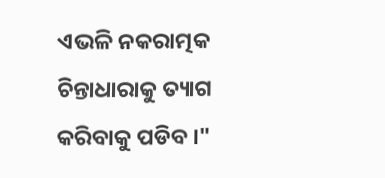ଏଭଳି ନକରାତ୍ମକ ଚିନ୍ତାଧାରାକୁ ତ୍ୟାଗ କରିବାକୁ ପଡିବ ।"